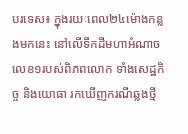បរទេស៖ ក្នុងរយៈពេល២៤ម៉ោងកន្លងមកនេះ នៅលើទឹកដីមហាអំណាចលេខ១របស់ពិភពលោក ទាំងសេដ្ឋកិច្ច និងយោធា រកឃើញករណីឆ្លងថ្មី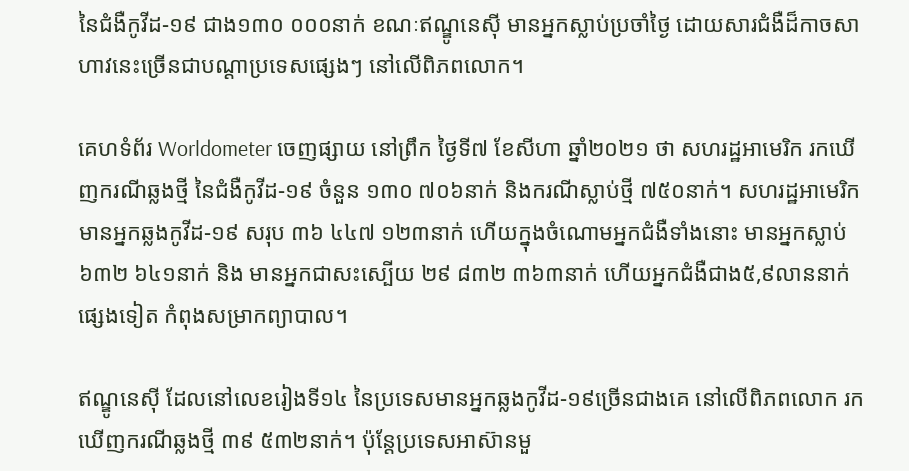នៃជំងឺកូវីដ-១៩ ជាង១៣០ ០០០នាក់ ខណៈឥណ្ឌូនេស៊ី មានអ្នកស្លាប់ប្រចាំថ្ងៃ ដោយសារជំងឺដ៏កាចសាហាវនេះច្រើនជាបណ្ដាប្រទេសផ្សេងៗ នៅលើពិភពលោក។

គេហទំព័រ Worldometer ចេញផ្សាយ នៅព្រឹក ថ្ងៃទី៧ ខែសីហា ឆ្នាំ២០២១ ថា សហរដ្ឋអាមេរិក រកឃើញករណីឆ្លងថ្មី នៃជំងឺកូវីដ-១៩ ចំនួន ១៣០ ៧០៦នាក់ និងករណីស្លាប់ថ្មី ៧៥០នាក់។ សហរដ្ឋអាមេរិក មានអ្នកឆ្លងកូវីដ-១៩ សរុប ៣៦ ៤៤៧ ១២៣នាក់ ហើយក្នុងចំណោមអ្នកជំងឺទាំងនោះ មានអ្នកស្លាប់ ៦៣២ ៦៤១នាក់ និង មានអ្នកជាសះស្បើយ ២៩ ៨៣២ ៣៦៣នាក់ ហើយអ្នកជំងឺជាង៥,៩លាននាក់ផ្សេងទៀត កំពុងសម្រាកព្យាបាល។

ឥណ្ឌូនេស៊ី ដែលនៅលេខរៀងទី១៤ នៃប្រទេសមានអ្នកឆ្លងកូវីដ-១៩ច្រើនជាងគេ នៅលើពិភពលោក រកឃើញករណីឆ្លងថ្មី ៣៩ ៥៣២នាក់។ ប៉ុន្ដែប្រទេសអាស៊ានមួ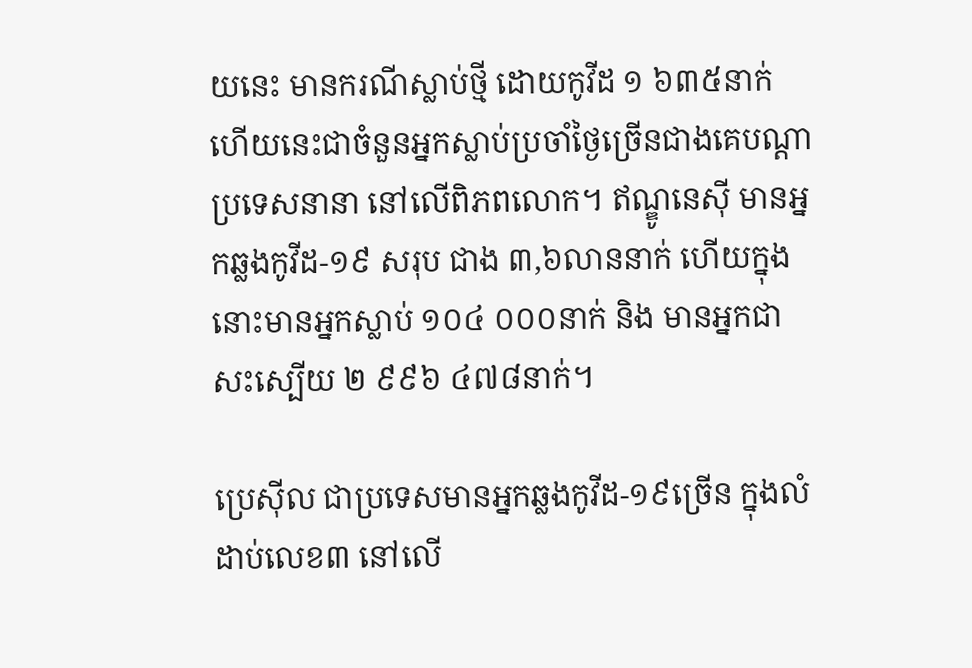យនេះ មានករណីស្លាប់ថ្មី ដោយកូវីដ ១ ៦៣៥នាក់ ហើយនេះជាចំនួនអ្នកស្លាប់ប្រចាំថ្ងៃច្រើនជាងគេបណ្ដាប្រទេសនានា នៅលើពិភពលោក។ ឥណ្ឌូនេស៊ី មានអ្នកឆ្លងកូវីដ-១៩ សរុប ជាង ៣,៦លាននាក់ ហើយក្នុងនោះមានអ្នកស្លាប់ ១០៤ ០០០នាក់ និង មានអ្នកជាសះស្បើយ ២ ៩៩៦ ៤៧៨នាក់។

ប្រេស៊ីល ជាប្រទេសមានអ្នកឆ្លងកូវីដ-១៩ច្រើន ក្នុងលំដាប់លេខ៣ នៅលើ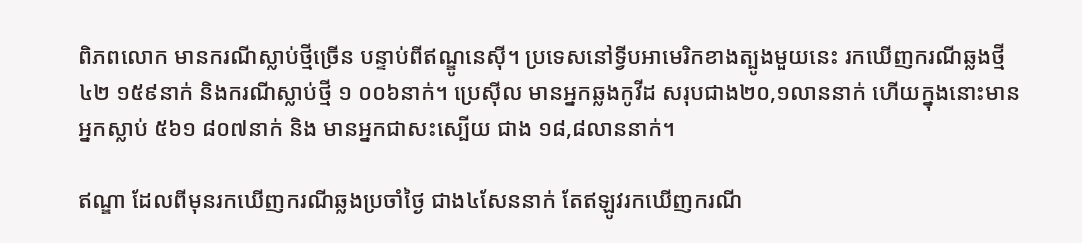ពិភពលោក មានករណីស្លាប់ថ្មីច្រើន បន្ទាប់ពីឥណ្ឌូនេស៊ី។ ប្រទេសនៅទ្វីបអាមេរិកខាងត្បូងមួយនេះ រកឃើញករណីឆ្លងថ្មី ៤២ ១៥៩នាក់ និងករណីស្លាប់ថ្មី ១ ០០៦នាក់។ ប្រេស៊ីល មានអ្នកឆ្លងកូវីដ សរុបជាង២០,១លាននាក់ ហើយក្នុងនោះមានអ្នកស្លាប់ ៥៦១ ៨០៧នាក់ និង មានអ្នកជាសះស្បើយ ជាង ១៨,៨លាននាក់។

ឥណ្ឌា ដែលពីមុនរកឃើញករណីឆ្លងប្រចាំថ្ងៃ ជាង៤សែននាក់ តែឥឡូវរកឃើញករណី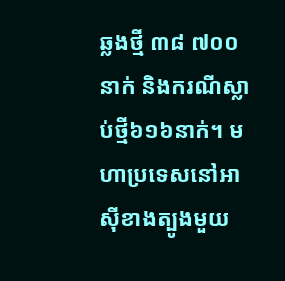ឆ្លងថ្មី ៣៨ ៧០០នាក់ និងករណីស្លាប់ថ្មី៦១៦នាក់។ មហាប្រទេសនៅអាស៊ីខាងត្បូងមួយ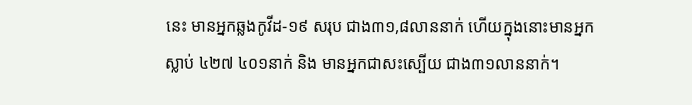នេះ មានអ្នកឆ្លងកូវីដ-១៩ សរុប ជាង៣១,៨លាននាក់ ហើយក្នុងនោះមានអ្នកស្លាប់ ៤២៧ ៤០១នាក់ និង មានអ្នកជាសះស្បើយ ជាង៣១លាននាក់។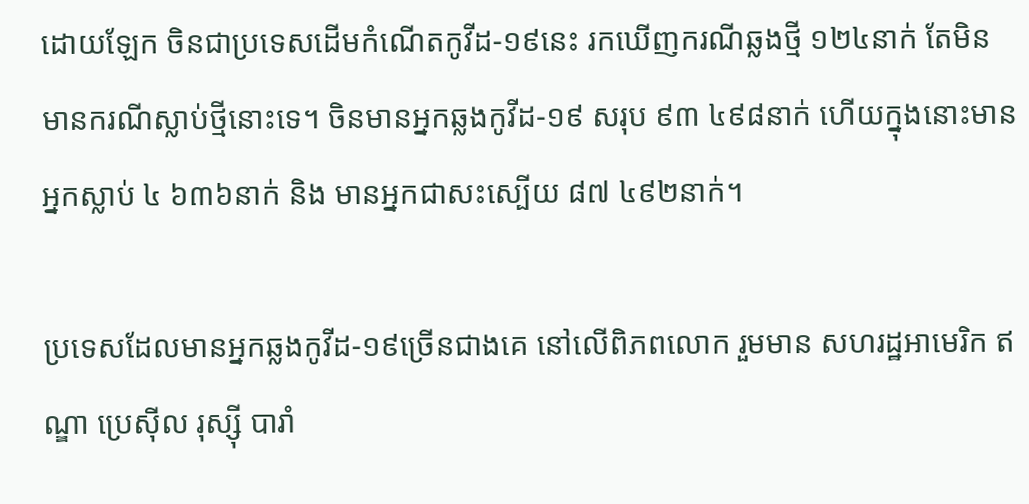ដោយឡែក ចិនជាប្រទេសដើមកំណើតកូវីដ-១៩នេះ រកឃើញករណីឆ្លងថ្មី ១២៤នាក់ តែមិនមានករណីស្លាប់ថ្មីនោះទេ។ ចិនមានអ្នកឆ្លងកូវីដ-១៩ សរុប ៩៣ ៤៩៨នាក់ ហើយក្នុងនោះមានអ្នកស្លាប់ ៤ ៦៣៦នាក់ និង មានអ្នកជាសះស្បើយ ៨៧ ៤៩២នាក់។

ប្រទេសដែលមានអ្នកឆ្លងកូវីដ-១៩ច្រើនជាងគេ នៅលើពិភពលោក រួមមាន សហរដ្ឋអាមេរិក ឥណ្ឌា ប្រេស៊ីល រុស្ស៊ី បារាំ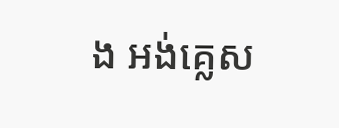ង អង់គ្លេស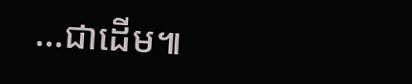…ជាដើម៕